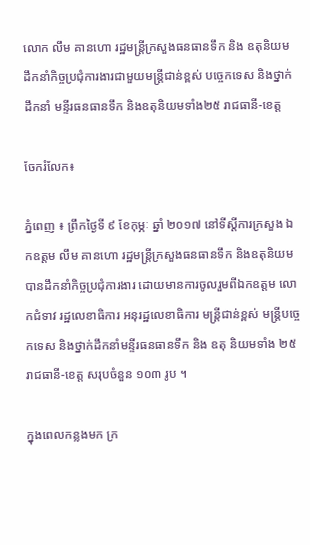លោក លឹម គានហោ រដ្ឋមន្ត្រីក្រសួងធនធានទឹក និង ឧតុនិយម ដឹកនាំកិច្ចប្រជុំការងារជាមួយមន្ត្រីជាន់ខ្ពស់ បច្ចេកទេស និងថ្នាក់ដឹកនាំ មន្ទីរធនធានទឹក និងឧតុនិយមទាំង២៥ រាជធានី-ខេត្ត

ចែករំលែក៖

ភ្នំពេញ ៖ ព្រឹកថ្ងៃទី ៩ ខែកុម្ភៈ ឆ្នាំ ២០១៧ នៅទីស្តីការក្រសួង ឯកឧត្តម លឹម គានហោ រដ្ឋមន្ត្រីក្រសួងធនធានទឹក និងឧតុនិយម បានដឹកនាំកិច្ចប្រជុំការងារ ដោយមានការចូលរួមពីឯកឧត្តម លោកជំទាវ រដ្ឋលេខាធិការ អនុរដ្ឋលេខាធិការ មន្ត្រីជាន់ខ្ពស់ មន្ត្រីបច្ចេកទេស និងថ្នាក់ដឹកនាំមន្ទីរធនធានទឹក និង ឧតុ និយមទាំង ២៥ រាជធានី-ខេត្ត សរុបចំនួន ១០៣ រូប ។

ក្នុងពេលកន្លងមក ក្រ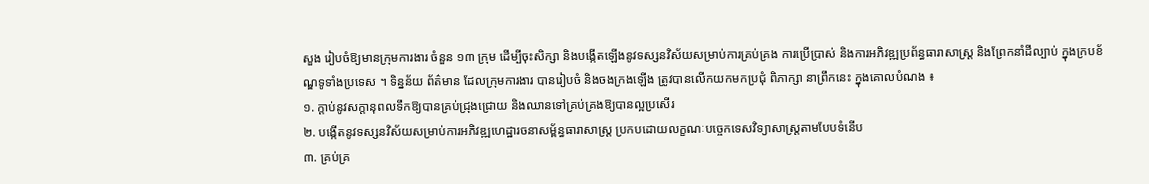សួង រៀបចំឱ្យមានក្រុមការងារ ចំនួន ១៣ ក្រុម ដើម្បីចុះសិក្សា និងបង្កើតឡើងនូវទស្សនវិស័យសម្រាប់ការគ្រប់គ្រង ការប្រើប្រាស់ និងការអភិវឌ្ឍប្រព័ន្ធធារាសាស្ត្រ និងព្រែកនាំដីល្បាប់ ក្នុងក្របខ័ណ្ឌទូទាំងប្រទេស ។ ទិន្នន័យ ព័ត៌មាន ដែលក្រុមការងារ បានរៀបចំ និងចងក្រងឡើង ត្រូវបានលើកយកមកប្រជុំ ពិភាក្សា នាព្រឹកនេះ ក្នុងគោលបំណង ៖
១. ក្តាប់នូវសក្តានុពលទឹកឱ្យបានគ្រប់ជ្រុងជ្រោយ និងឈានទៅគ្រប់គ្រងឱ្យបានល្អប្រសើរ
២. បង្កើតនូវទស្សនវិស័យសម្រាប់ការអភិវឌ្ឍហេដ្ឋារចនាសម្ព័ន្ធធារាសាស្ត្រ ប្រកបដោយលក្ខណៈបច្ចេកទេសវិទ្យាសាស្ត្រតាមបែបទំនើប
៣. គ្រប់គ្រ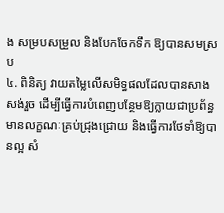ង សម្របសម្រួល និងបែកចែកទឹក ឱ្យបានសមស្រប
៤. ពិនិត្យ វាយតម្លៃលើសមិទ្ធផលដែលបានសាងសង់រួច ដើម្បីធ្វើការបំពេញបន្ថែមឱ្យក្លាយជាប្រព័ន្ធមានលក្ខណៈគ្រប់ជ្រុងជ្រោយ និងធ្វើការថែទាំឱ្យបានល្អ សំ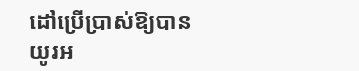ដៅប្រើប្រាស់ឱ្យបានយូរអ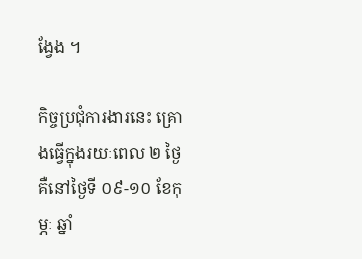ង្វែង ។

កិច្ចប្រជុំការងារនេះ គ្រោងធ្វើក្នុងរយៈពេល ២ ថ្ងៃ គឺនៅថ្ងៃទី ០៩-១០ ខែកុម្ភៈ ឆ្នាំ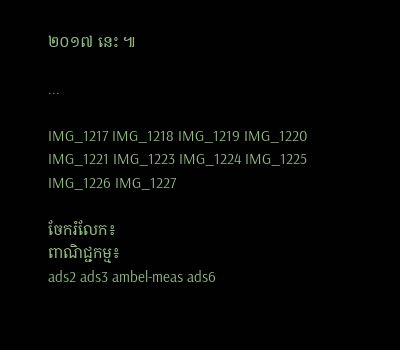២០១៧ នេះ ៕

...

IMG_1217 IMG_1218 IMG_1219 IMG_1220 IMG_1221 IMG_1223 IMG_1224 IMG_1225 IMG_1226 IMG_1227

ចែករំលែក៖
ពាណិជ្ជកម្ម៖
ads2 ads3 ambel-meas ads6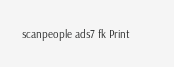scanpeople ads7 fk Print